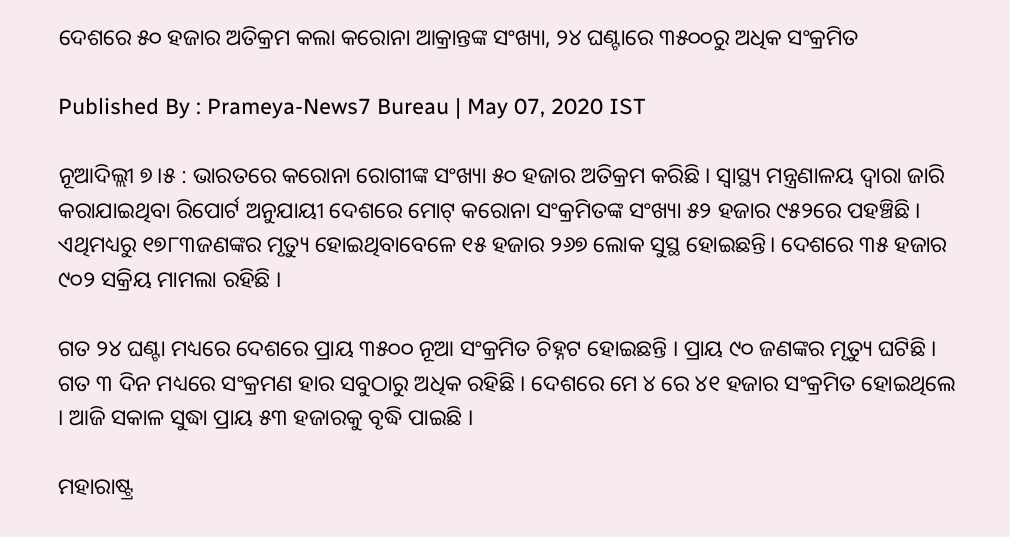ଦେଶରେ ୫୦ ହଜାର ଅତିକ୍ରମ କଲା କରୋନା ଆକ୍ରାନ୍ତଙ୍କ ସଂଖ୍ୟା, ୨୪ ଘଣ୍ଟାରେ ୩୫୦୦ରୁ ଅଧିକ ସଂକ୍ରମିତ

Published By : Prameya-News7 Bureau | May 07, 2020 IST

ନୂଆଦିଲ୍ଲୀ ୭।୫ : ଭାରତରେ କରୋନା ରୋଗୀଙ୍କ ସଂଖ୍ୟା ୫୦ ହଜାର ଅତିକ୍ରମ କରିଛି । ସ୍ବାସ୍ଥ୍ୟ ମନ୍ତ୍ରଣାଳୟ ଦ୍ବାରା ଜାରି କରାଯାଇଥିବା ରିପୋର୍ଟ ଅନୁଯାୟୀ ଦେଶରେ ମୋଟ୍ କରୋନା ସଂକ୍ରମିତଙ୍କ ସଂଖ୍ୟା ୫୨ ହଜାର ୯୫୨ରେ ପହଞ୍ଚିଛି । ଏଥିମଧ୍ୟରୁ ୧୭୮୩ଜଣଙ୍କର ମୃତ୍ୟୁ ହୋଇଥିବାବେଳେ ୧୫ ହଜାର ୨୬୭ ଲୋକ ସୁସ୍ଥ ହୋଇଛନ୍ତି। ଦେଶରେ ୩୫ ହଜାର ୯୦୨ ସକ୍ରିୟ ମାମଲା ରହିଛି ।

ଗତ ୨୪ ଘଣ୍ଟା ମଧ୍ୟରେ ଦେଶରେ ପ୍ରାୟ ୩୫୦୦ ନୂଆ ସଂକ୍ରମିତ ଚିହ୍ନଟ ହୋଇଛନ୍ତି । ପ୍ରାୟ ୯୦ ଜଣଙ୍କର ମୃତ୍ୟୁ ଘଟିଛି । ଗତ ୩ ଦିନ ମଧ୍ୟରେ ସଂକ୍ରମଣ ହାର ସବୁଠାରୁ ଅଧିକ ରହିଛି । ଦେଶରେ ମେ ୪ ରେ ୪୧ ହଜାର ସଂକ୍ରମିତ ହୋଇଥିଲେ । ଆଜି ସକାଳ ସୁଦ୍ଧା ପ୍ରାୟ ୫୩ ହଜାରକୁ ବୃଦ୍ଧି ପାଇଛି ।

ମହାରାଷ୍ଟ୍ର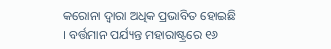କରୋନା ଦ୍ବାରା ଅଧିକ ପ୍ରଭାବିତ ହୋଇଛି । ବର୍ତ୍ତମାନ ପର୍ଯ୍ୟନ୍ତ ମହାରାଷ୍ଟ୍ରରେ ୧୬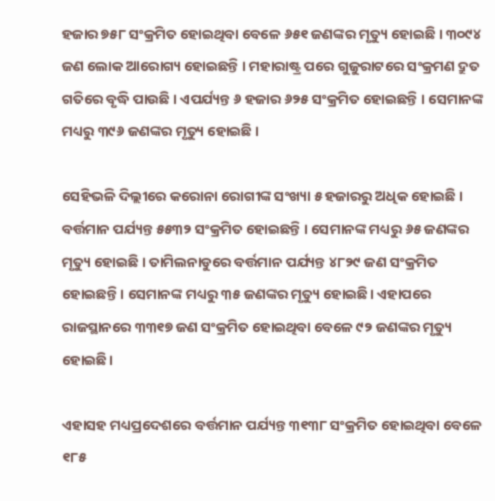ହଜାର ୭୫୮ ସଂକ୍ରମିତ ହୋଇଥିବା ବେଳେ ୬୫୧ ଜଣଙ୍କର ମୃତ୍ୟୁ ହୋଇଛି । ୩୦୯୪ ଜଣ ଲୋକ ଆରୋଗ୍ୟ ହୋଇଛନ୍ତି । ମହାରାଷ୍ଟ୍ର ପରେ ଗୁଜୁରାଟରେ ସଂକ୍ରମଣ ଦ୍ରୁତ ଗତିରେ ବୃଦ୍ଧି ପାଉଛି । ଏପର୍ଯ୍ୟନ୍ତ ୬ ହଜାର ୬୨୫ ସଂକ୍ରମିତ ହୋଇଛନ୍ତି । ସେମାନଙ୍କ ମଧ୍ୟରୁ ୩୯୬ ଜଣଙ୍କର ମୃତ୍ୟୁ ହୋଇଛି ।

ସେହିଭଳି ଦିଲ୍ଲୀରେ କରୋନା ରୋଗୀଙ୍କ ସଂଖ୍ୟା ୫ ହଜାରରୁ ଅଧିକ ହୋଇଛି । ବର୍ତ୍ତମାନ ପର୍ଯ୍ୟନ୍ତ ୫୫୩୨ ସଂକ୍ରମିତ ହୋଇଛନ୍ତି । ସେମାନଙ୍କ ମଧ୍ୟରୁ ୬୫ ଜଣଙ୍କର ମୃତ୍ୟୁ ହୋଇଛି । ତାମିଲନାଡୁରେ ବର୍ତ୍ତମାନ ପର୍ଯ୍ୟନ୍ତ ୪୮୨୯ ଜଣ ସଂକ୍ରମିତ ହୋଇଛନ୍ତି । ସେମାନଙ୍କ ମଧ୍ୟରୁ ୩୫ ଜଣଙ୍କର ମୃତ୍ୟୁ ହୋଇଛି। ଏହାପରେ ରାଜସ୍ଥାନରେ ୩୩୧୭ ଜଣ ସଂକ୍ରମିତ ହୋଇଥିବା ବେଳେ ୯୨ ଜଣଙ୍କର ମୃତ୍ୟୁ ହୋଇଛି।

ଏହାସହ ମଧ୍ୟପ୍ରଦେଶରେ ବର୍ତ୍ତମାନ ପର୍ଯ୍ୟନ୍ତ ୩୧୩୮ ସଂକ୍ରମିତ ହୋଇଥିବା ବେଳେ ୧୮୫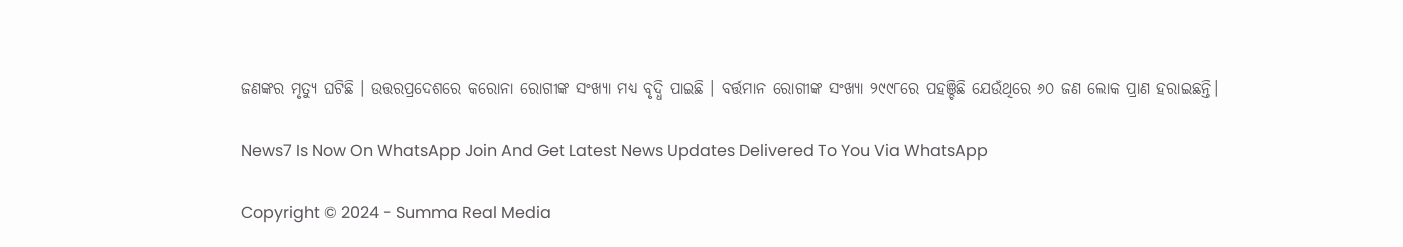ଜଣଙ୍କର ମୃତ୍ୟୁ ଘଟିଛି । ଉତ୍ତରପ୍ରଦେଶରେ କରୋନା ରୋଗୀଙ୍କ ସଂଖ୍ୟା ମଧ୍ୟ ବୃଦ୍ଧି ପାଇଛି । ବର୍ତ୍ତମାନ ରୋଗୀଙ୍କ ସଂଖ୍ୟା ୨୯୯୮ରେ ପହଞ୍ଚିଛି ଯେଉଁଥିରେ ୬୦ ଜଣ ଲୋକ ପ୍ରାଣ ହରାଇଛନ୍ତି।

News7 Is Now On WhatsApp Join And Get Latest News Updates Delivered To You Via WhatsApp

Copyright © 2024 - Summa Real Media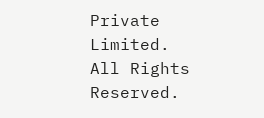Private Limited. All Rights Reserved.